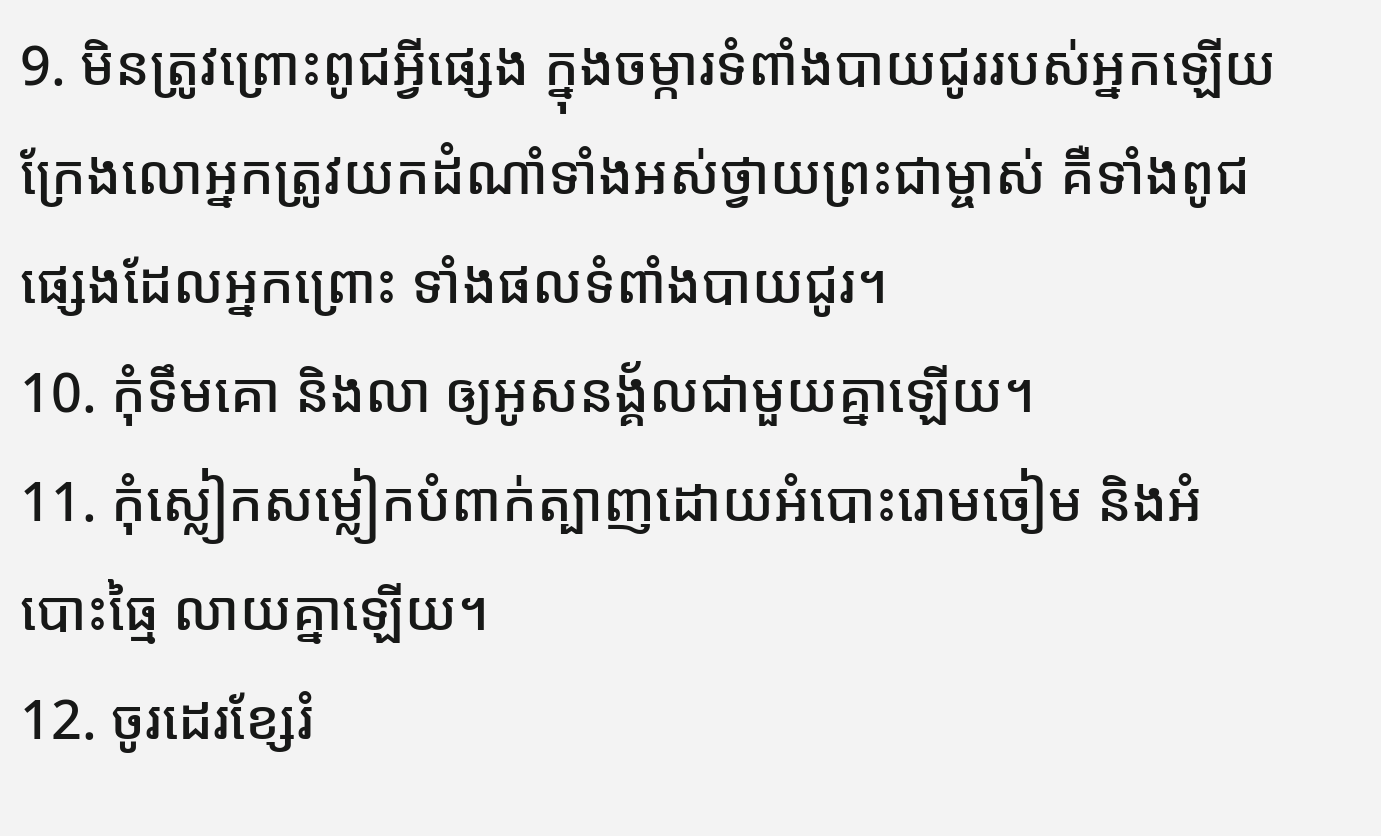9. មិនត្រូវព្រោះពូជអ្វីផ្សេង ក្នុងចម្ការទំពាំងបាយជូររបស់អ្នកឡើយ ក្រែងលោអ្នកត្រូវយកដំណាំទាំងអស់ថ្វាយព្រះជាម្ចាស់ គឺទាំងពូជផ្សេងដែលអ្នកព្រោះ ទាំងផលទំពាំងបាយជូរ។
10. កុំទឹមគោ និងលា ឲ្យអូសនង្គ័លជាមួយគ្នាឡើយ។
11. កុំស្លៀកសម្លៀកបំពាក់ត្បាញដោយអំបោះរោមចៀម និងអំបោះធ្មៃ លាយគ្នាឡើយ។
12. ចូរដេរខ្សែរំ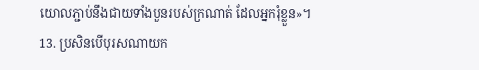យោលភ្ជាប់នឹងជាយទាំងបួនរបស់ក្រណាត់ ដែលអ្នករុំខ្លួន»។
13. ប្រសិនបើបុរសណាយក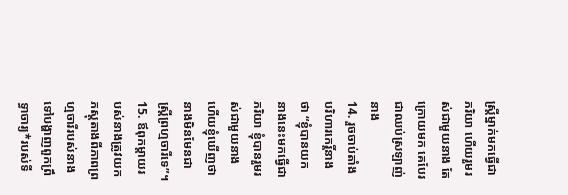ស្ត្រីម្នាក់មកធ្វើជាភរិយា ហើយរួមរស់ជាមួយនាង តែក្រោយមក គេបែរជាឈប់ស្រឡាញ់នាង
14. រួចចាប់តាំងបរិហារកេរ្តិ៍នាងថា “ខ្ញុំបានយកនាងនេះមកធ្វើជាភរិយា ខ្ញុំបានរួមរស់ជាមួយនាង ហើយខ្ញុំឃើញថា នាងមិនមែនជាស្ត្រីព្រហ្មចារីទេ”។
15. ឪពុកម្ដាយរបស់នាងត្រូវយកភស្ដុតាងពីភាពព្រហ្មចារីរបស់នាង ទៅបង្ហាញពួកព្រឹទ្ធាចារ្យ*របស់ទី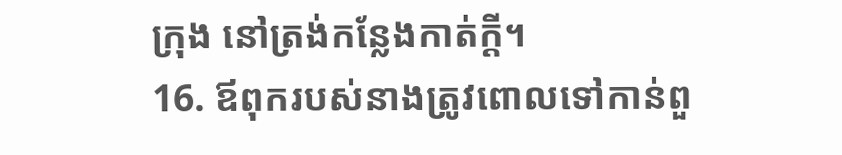ក្រុង នៅត្រង់កន្លែងកាត់ក្ដី។
16. ឪពុករបស់នាងត្រូវពោលទៅកាន់ពួ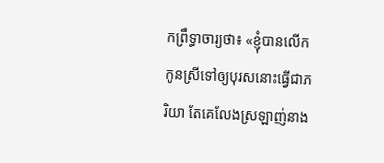កព្រឹទ្ធាចារ្យថា៖ «ខ្ញុំបានលើកកូនស្រីទៅឲ្យបុរសនោះធ្វើជាភរិយា តែគេលែងស្រឡាញ់នាង